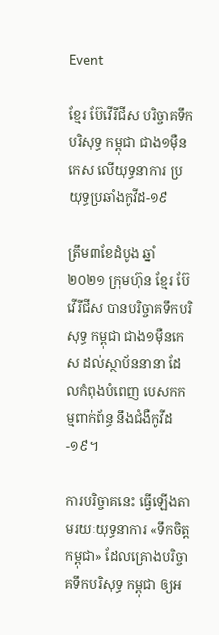Event

ខ្មែរ ប៊ែវើរីជីស បរិច្ចាគទឹកបរិសុទ្ធ កម្ពុជា ជាង១ម៉ឺនកេស លើយុទ្ធនាការ ប្រយុទ្ធប្រឆាំងកូវីដ-១៩

ត្រឹម៣ខែដំបូង ឆ្នាំ២០២១ ក្រុមហ៊ុន ខ្មែរ ប៊ែវើរីជីស បានបរិច្ចាគទឹកបរិសុទ្ធ កម្ពុជា ជាង១ម៉ឺនកេស ដល់ស្ថាប័ននានា ដែលកំពុងបំពេញ បេសកកម្មពាក់ព័ន្ធ នឹងជំងឺកូវីដ-១៩។

ការបរិច្ចាគនេះ ធ្វើឡើងតាមរយៈយុទ្ធនាការ «ទឹកចិត្តកម្ពុជា» ដែលគ្រោងបរិច្ចាគទឹកបរិសុទ្ធ កម្ពុជា ឲ្យអ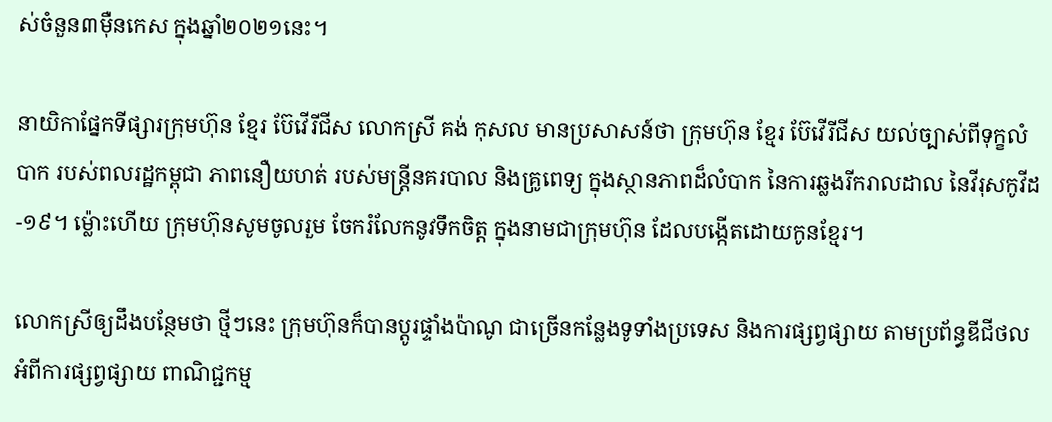ស់ចំនួន៣ម៉ឺនកេស ក្នុងឆ្នាំ២០២១នេះ។

នាយិកាផ្នែកទីផ្សារក្រុមហ៊ុន ខ្មែរ ប៊ែវើរីជីស លោកស្រី គង់ កុសល មានប្រសាសន៍ថា ក្រុមហ៊ុន ខ្មែរ ប៊ែវើរីជីស យល់ច្បាស់ពីទុក្ខលំបាក របស់ពលរដ្ឋកម្ពុជា ភាពនឿយហត់ របស់មន្ត្រីនគរបាល និងគ្រូពេទ្យ ក្នុងស្ថានភាពដ៏លំបាក នៃការឆ្លងរីករាលដាល នៃវីរុសកូវីដ-១៩។ ម្ល៉ោះហើយ ក្រុមហ៊ុនសូមចូលរួម ចែករំលែកនូវទឹកចិត្ត ក្នុងនាមជាក្រុមហ៊ុន ដែលបង្កើតដោយកូនខ្មែរ។

លោកស្រីឲ្យដឹងបន្ថែមថា ថ្មីៗនេះ ក្រុមហ៊ុនក៏បានប្ដូរផ្ទាំងប៉ាណូ ជាច្រើនកន្លែងទូទាំងប្រទេស និងការផ្សព្វផ្សាយ តាមប្រព័ន្ធឌីជីថល អំពីការផ្សព្វផ្សាយ ពាណិជ្ជកម្ម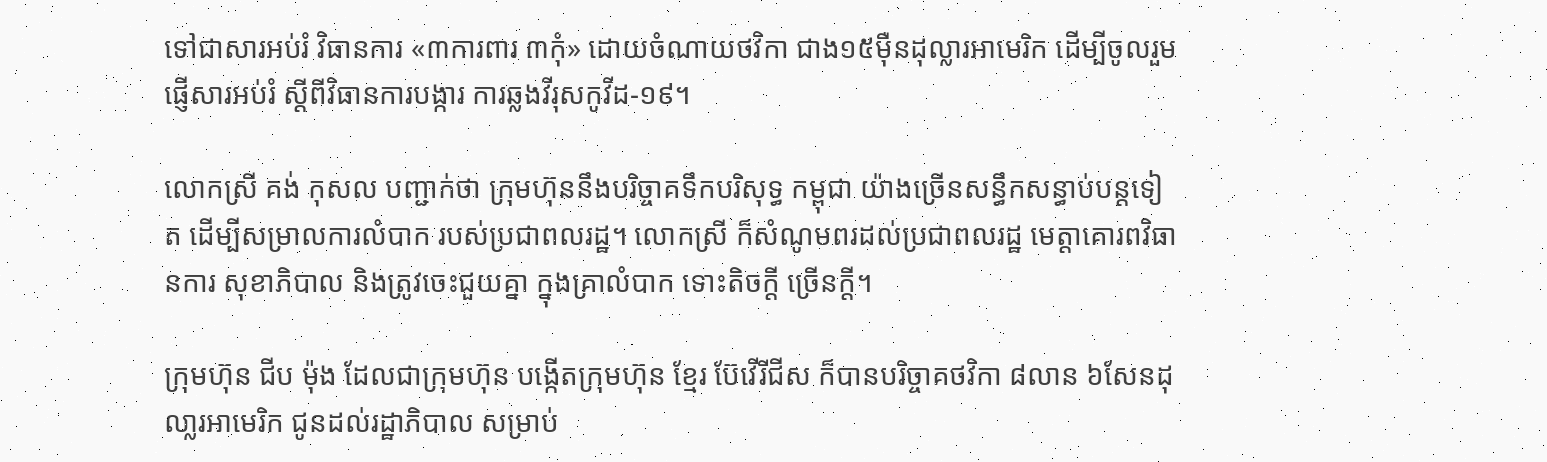ទៅជាសារអប់រំ វិធានការ «៣ការពារ ៣កុំ» ដោយចំណាយថវិកា ជាង១៥ម៉ឺនដុល្លារអាមេរិក ដើម្បីចូលរួមផ្ញើសារអប់រំ ស្ដីពីវិធានការបង្ការ ការឆ្លងវីរុសកូវីដ-១៩។

លោកស្រី គង់ កុសល បញ្ជាក់ថា ក្រុមហ៊ុននឹងបរិច្ចាគទឹកបរិសុទ្ធ កម្ពុជា យ៉ាងច្រើនសន្ធឹកសន្ធាប់បន្តទៀត ដើម្បីសម្រាលការលំបាក របស់ប្រជាពលរដ្ឋ។ លោកស្រី ក៏សំណូមពរដល់ប្រជាពលរដ្ឋ មេត្តាគោរពវិធានការ សុខាភិបាល និងត្រូវចេះជួយគ្នា ក្នុងគ្រាលំបាក ទោះតិចក្ដី ច្រើនក្តី។

ក្រុមហ៊ុន ជីប ម៉ុង ដែលជាក្រុមហ៊ុន បង្កើតក្រុមហ៊ុន ខ្មែរ ប៊ែវើរីជីស ក៏បានបរិច្ចាគថវិកា ៨លាន ៦សែនដុលា្លរអាមេរិក ជូនដល់រដ្ឋាភិបាល សម្រាប់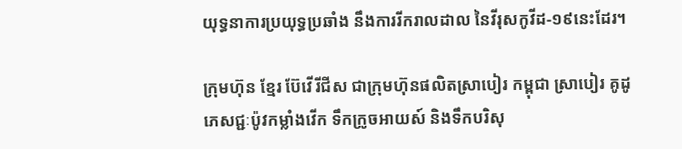យុទ្ធនាការប្រយុទ្ធប្រឆាំង នឹងការរីករាលដាល នៃវីរុសកូវីដ-១៩នេះដែរ។

ក្រុមហ៊ុន ខ្មែរ ប៊ែវើរីជីស ជាក្រុមហ៊ុនផលិតស្រាបៀរ កម្ពុជា ស្រាបៀរ គូដូ ភេសជ្ជៈប៉ូវកម្លាំងវើក ទឹកក្រូចអាយស៍ និងទឹកបរិសុ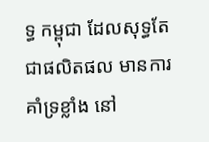ទ្ធ កម្ពុជា ដែលសុទ្ធតែជាផលិតផល មានការគាំទ្រខ្លាំង នៅ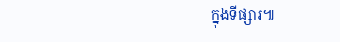ក្នុងទីផ្សារ៕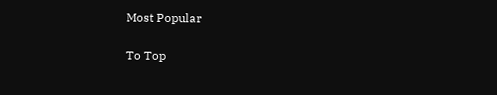Most Popular

To Top